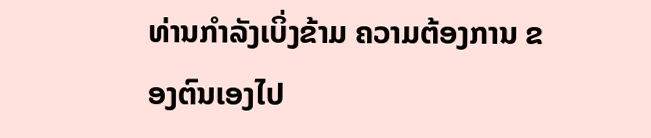ທ່ານກຳລັງເບິ່ງຂ້າມ ຄວາມຕ້ອງການ ຂອງຕົນເອງໄປ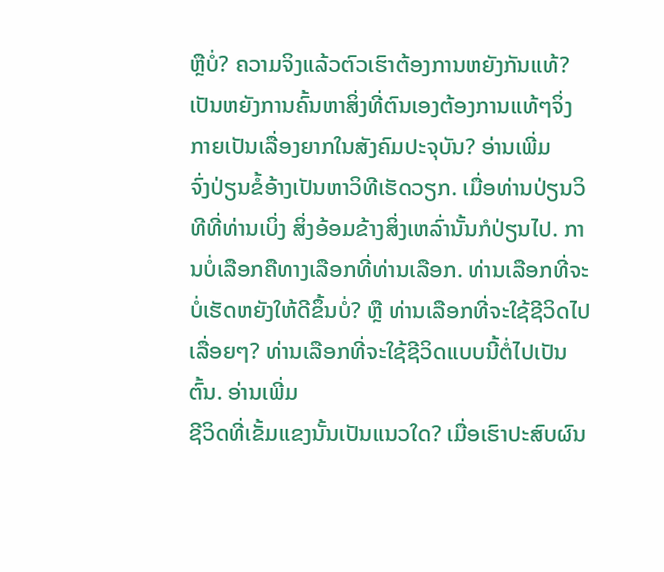ຫຼືບໍ່? ຄວາມຈິງແລ້ວຕົວເຮົາຕ້ອງການຫຍັງກັນແທ້? ເປັນຫຍັງການຄົ້ນຫາສິ່ງທີ່ຕົນເອງຕ້ອງການແທ້ໆຈິ່ງກາຍເປັນເລື່ອງຍາກໃນສັງຄົມປະຈຸບັນ? ອ່ານເພີ່ມ
ຈົ່ງປ່ຽນຂໍ້ອ້າງເປັນຫາວິທີເຮັດວຽກ. ເມື່ອທ່ານປ່ຽນວິທີທີ່ທ່ານເບິ່ງ ສິ່ງອ້ອມຂ້າງສິ່ງເຫລົ່ານັ້ນກໍປ່ຽນໄປ. ການບໍ່ເລືອກຄືທາງເລືອກທີ່ທ່ານເລືອກ. ທ່ານເລືອກທີ່ຈະບໍ່ເຮັດຫຍັງໃຫ້ດີຂຶ້ນບໍ່? ຫຼື ທ່ານເລືອກທີ່ຈະໃຊ້ຊີວິດໄປເລື່ອຍໆ? ທ່ານເລືອກທີ່ຈະໃຊ້ຊີວິດແບບນີ້ຕໍ່ໄປເປັນຕົ້ນ. ອ່ານເພີ່ມ
ຊີວິດທີ່ເຂັ້ມແຂງນັ້ນເປັນແນວໃດ? ເມື່ອເຮົາປະສົບຜົນ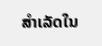ສຳເລັດໃນ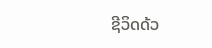ຊີວິດດ້ວ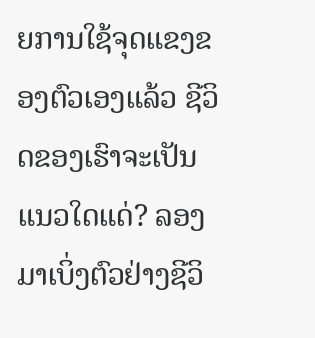ຍການໃຊ້ຈຸດແຂງຂອງຕົວເອງແລ້ວ ຊີວິດຂອງເຮົາຈະເປັນແນວໃດແດ່? ລອງມາເບິ່ງຕົວຢ່າງຊີວິ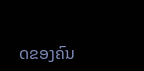ດຂອງຄົນ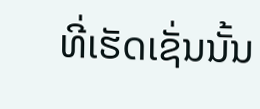ທີ່ເຮັດເຊັ່ນນັ້ນ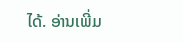ໄດ້. ອ່ານເພີ່ມ